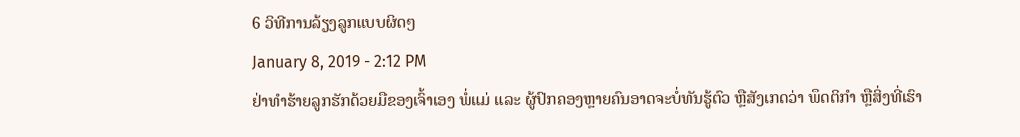6 ວິທີການລ້ຽງລູກແບບຜິດໆ
January 8, 2019 - 2:12 PM
ຢ່າທໍາຮ້າຍລູກຮັກດ້ວຍມືຂອງເຈົ້າເອງ ພໍ່ແມ່ ແລະ ຜູ້ປົກຄອງຫຼາຍຄົນອາດຈະບໍ່ທັນຮູ້ຕົວ ຫຼືສັງເກດວ່າ ພຶດຕິກໍາ ຫຼືສິ່ງທີ່ເຮົາ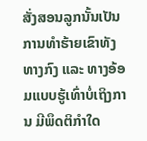ສັ່ງສອນລູກນັ້ນເປັນການທໍາຮ້າຍເຂົາທັງທາງກົງ ແລະ ທາງອ້ອມແບບຮູ້ເທົ່າບໍ່ເຖິງການ ມີພຶດຕິກໍາໃດ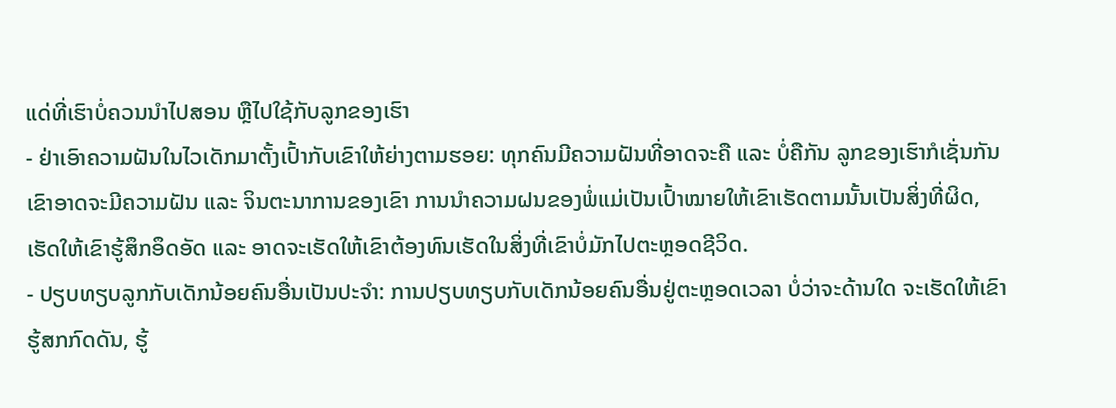ແດ່ທີ່ເຮົາບໍ່ຄວນນໍາໄປສອນ ຫຼືໄປໃຊ້ກັບລູກຂອງເຮົາ
- ຢ່າເອົາຄວາມຝັນໃນໄວເດັກມາຕັ້ງເປົ້າກັບເຂົາໃຫ້ຍ່າງຕາມຮອຍ: ທຸກຄົນມີຄວາມຝັນທີ່ອາດຈະຄື ແລະ ບໍ່ຄືກັນ ລູກຂອງເຮົາກໍເຊັ່ນກັນ ເຂົາອາດຈະມີຄວາມຝັນ ແລະ ຈິນຕະນາການຂອງເຂົາ ການນໍາຄວາມຝນຂອງພໍ່ແມ່ເປັນເປົ້າໝາຍໃຫ້ເຂົາເຮັດຕາມນັ້ນເປັນສິ່ງທີ່ຜິດ, ເຮັດໃຫ້ເຂົາຮູ້ສຶກອຶດອັດ ແລະ ອາດຈະເຮັດໃຫ້ເຂົາຕ້ອງທົນເຮັດໃນສິ່ງທີ່ເຂົາບໍ່ມັກໄປຕະຫຼອດຊີວິດ.
- ປຽບທຽບລູກກັບເດັກນ້ອຍຄົນອື່ນເປັນປະຈໍາ: ການປຽບທຽບກັບເດັກນ້ອຍຄົນອື່ນຢູ່ຕະຫຼອດເວລາ ບໍ່ວ່າຈະດ້ານໃດ ຈະເຮັດໃຫ້ເຂົາຮູ້ສກກົດດັນ, ຮູ້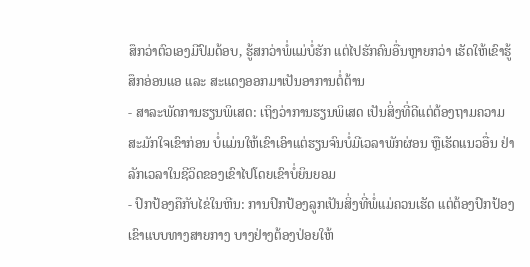ສຶກວ່າຕົວເອງມີປົມດ້ອບ, ຮູ້ສກວ່າພໍ່ແມ່ບໍ່ຮັກ ແຕ່ໄປຮັກຄົນອື່ນຫຼາຍກວ່າ ເຮັດໃຫ້ເຂົາຮູ້ສຶກອ່ອນແອ ແລະ ສະແດງອອກມາເປັນອາການຕໍ່ຕ້ານ
- ສາລະພັດການຮຽນພິເສດ: ເຖິງວ່າການຮຽນພິເສດ ເປັນສິ່ງທີ່ດີແຕ່ຕ້ອງຖາມຄວາມສະມັກໃຈເຂົາກ່ອນ ບໍ່ແມ່ນໃຫ້ເຂົາເອົາແຕ່ຮຽນຈົນບໍ່ມີເວລາພັກຜ່ອນ ຫຼືເຮັດແນວອື່ນ ຢ່າລັກເວລາໃນຊີວິດຂອງເຂົາໄປໂດຍເຂົາບໍ່ຍິນຍອມ
- ປົກປ້ອງຄືກັບໄຂ່ໃນຫີນ: ການປົກປ້ອງລູກເປັນສິ່ງທີ່ພໍ່ແມ່ຄວນເຮັດ ແຕ່ຕ້ອງປົກປ້ອງເຂົາແບບທາງສາຍກາງ ບາງຢ່າງຕ້ອງປ່ອຍໃຫ້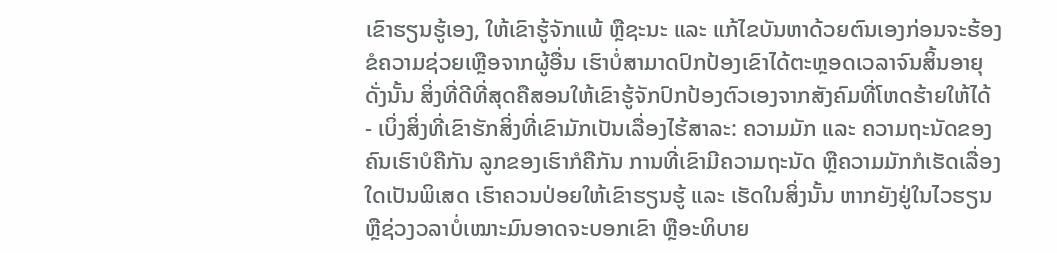ເຂົາຮຽນຮູ້ເອງ, ໃຫ້ເຂົາຮູ້ຈັກແພ້ ຫຼືຊະນະ ແລະ ແກ້ໄຂບັນຫາດ້ວຍຕົນເອງກ່ອນຈະຮ້ອງຂໍຄວາມຊ່ວຍເຫຼືອຈາກຜູ້ອື່ນ ເຮົາບໍ່ສາມາດປົກປ້ອງເຂົາໄດ້ຕະຫຼອດເວລາຈົນສິ້ນອາຍຸ ດັ່ງນັ້ນ ສິ່ງທີ່ດີທີ່ສຸດຄືສອນໃຫ້ເຂົາຮູ້ຈັກປົກປ້ອງຕົວເອງຈາກສັງຄົມທີ່ໂຫດຮ້າຍໃຫ້ໄດ້
- ເບິ່ງສິ່ງທີ່ເຂົາຮັກສິ່ງທີ່ເຂົາມັກເປັນເລື່ອງໄຮ້ສາລະ: ຄວາມມັກ ແລະ ຄວາມຖະນັດຂອງຄົນເຮົາບໍຄືກັນ ລູກຂອງເຮົາກໍຄືກັນ ການທີ່ເຂົາມີຄວາມຖະນັດ ຫຼືຄວາມມັກກໍເຮັດເລື່ອງໃດເປັນພິເສດ ເຮົາຄວນປ່ອຍໃຫ້ເຂົາຮຽນຮູ້ ແລະ ເຮັດໃນສິ່ງນັ້ນ ຫາກຍັງຢູ່ໃນໄວຮຽນ ຫຼືຊ່ວງວລາບໍ່ເໝາະມົນອາດຈະບອກເຂົາ ຫຼືອະທິບາຍ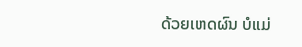ດ້ວຍເຫດຜົນ ບໍແມ່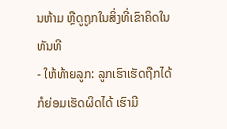ນຫ້າມ ຫຼືດູຖູກໃນສິ່ງທີ່ເຂົາຄິດໃນທັນທີ
- ໃຫ້ທ້າຍລູກ: ລູກເຮົາເຮັດຖືກໄດ້ ກໍຍ່ອມເຮັດຜິດໄດ້ ເຮົາມີ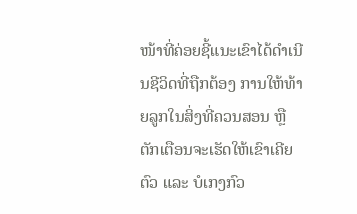ໜ້າທີ່ຄ່ອຍຊີ້ແນະເຂົາໄດ້ດໍາເນີນຊີວິດທີ່ຖືກຕ້ອງ ການໃຫ້ທ້າຍລູກໃນສິ່ງທີ່ຄວນສອນ ຫຼືຕັກເຕືອນຈະເຮັດໃຫ້ເຂົາເຄີຍຕົວ ແລະ ບໍເກງກົວ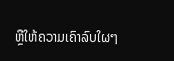ຫຼືໃຫ້ຄວາມເຄົາລົບໃຜໆ